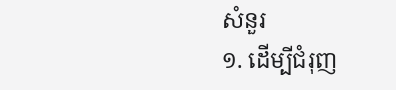សំនួរ
១. ដើម្បីជំរុញ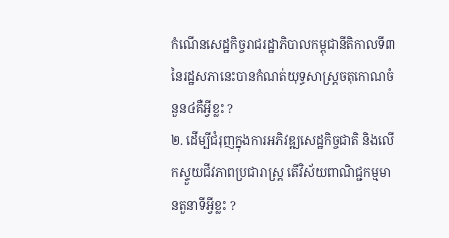កំណើនសេដ្ឋកិច្ចរាជរដ្ឋាភិបាលកម្ពុជានីតិកាលទី៣នៃរដ្ឋសភានេះបានកំណត់យុទ្ធសាស្រ្តចតុកោណចំនួន៤គឺអ្វីខ្លះ ?
២. ដើម្បីជំរុញក្នុងការអភិវឌ្ឍសេដ្ឋកិច្ចជាតិ និងលើកស្ទួយជីវភាពប្រជារាស្រ្ត តើវិស័យពាណិជ្ជកម្មមានតួនាទីអ្វីខ្លះ ?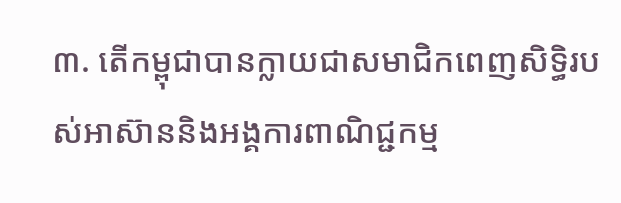៣. តើកម្ពុជាបានក្លាយជាសមាជិកពេញសិទ្ធិរបស់អាស៊ាននិងអង្គការពាណិជ្ជកម្ម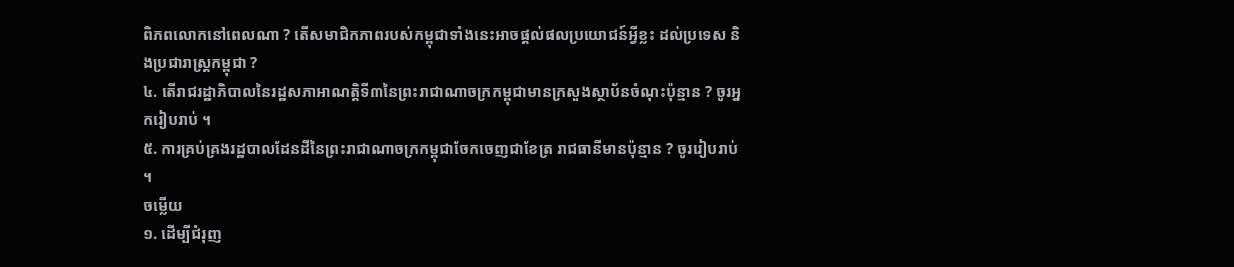ពិភពលោកនៅពេលណា ? តើសមាជិកភាពរបស់កម្ពុជាទាំងនេះអាចផ្តល់ផលប្រយោជន៍អ្វីខ្លះ ដល់ប្រទេស និងប្រជារាស្រ្តកម្ពុជា ?
៤. តើរាជរដ្ឋាភិបាលនៃរដ្ឋសភាអាណត្តិទី៣នៃព្រះរាជាណាចក្រកម្ពុជាមានក្រសួងស្ថាប័នចំណុះប៉ុន្មាន ? ចូរអ្នករៀបរាប់ ។
៥. ការគ្រប់គ្រងរដ្ឋបាលដែនដីនៃព្រះរាជាណាចក្រកម្ពុជាចែកចេញជាខែត្រ រាជធានីមានប៉ុន្មាន ? ចូររៀបរាប់ ។
ចម្លើយ
១. ដើម្បីជំរុញ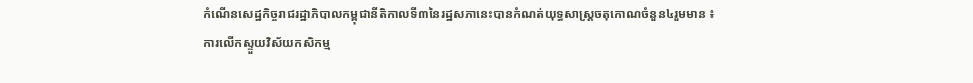កំណើនសេដ្ឋកិច្ចរាជរដ្ឋាភិបាលកម្ពុជានីតិកាលទី៣នៃរដ្ឋសភានេះបានកំណត់យុទ្ធសាស្រ្តចតុកោណចំនួន៤រួមមាន ៖
ការលើកស្ទួយវិស័យកសិកម្ម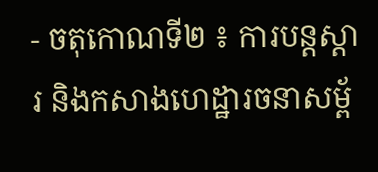- ចតុកោណទី២ ៖ ការបន្តស្តារ និងកសាងហេដ្ឋារចនាសម្ព័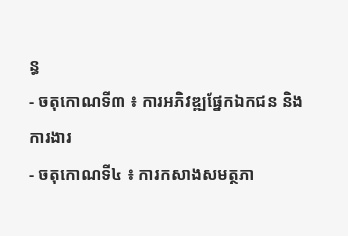ន្ធ
- ចតុកោណទី៣ ៖ ការអភិវឌ្ឍផ្នែកឯកជន និងការងារ
- ចតុកោណទី៤ ៖ ការកសាងសមត្ថភា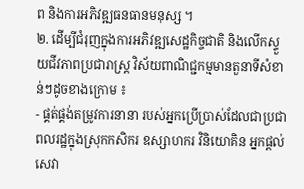ព និងការអភិវឌ្ឍធនធានមនុស្ស ។
២. ដើម្បីជំរុញក្នុងការអភិវឌ្ឍសេដ្ឋកិច្ចជាតិ និងលើកស្ទួយជីវភាពប្រជារាស្រ្ត វិស័យពាណិជ្ជកម្មមានតួនាទីសំខាន់ៗដូចខាងក្រោម ៖
- ផ្គត់ផ្គង់តម្រូវការនានា របស់អ្នកប្រើប្រាស់ដែលជាប្រជាពលរដ្ឋក្នុងស្រុកកសិករ ឧស្សាហករ វិនិយោគិន អ្នកផ្តល់សេវា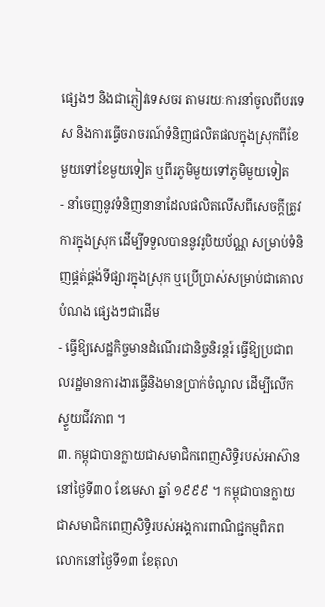ផ្សេងៗ និងជាភ្ញៀវទេសចរ តាមរយៈការនាំចូលពីបរទេស និងការធ្វើចរាចរណ៍ទំនិញផលិតផលក្នុងស្រុកពីខែមួយទៅខែមួយទៀត ឬពីរភូមិមួយទៅភូមិមួយទៀត
- នាំចេញនូវទំនិញនានាដែលផលិតលើសពីសេចក្តីត្រូវការក្នុងស្រុក ដើម្បីទទួលបាននូវរូបិយប័ណ្ណ សម្រាប់ទំនិញផ្គត់ផ្គង់ទីផ្សារក្នុងស្រុក ឬប្រើប្រាស់សម្រាប់ជាគោលបំណង ផ្សេងៗជាដើម
- ធ្វើឱ្យសេដ្ឋកិច្ចមានដំណើរជានិច្ចនិរន្តរ៍ ធ្វើឱ្យប្រជាពលរដ្ឋមានការងារធ្វើនិងមានប្រាក់ចំណូល ដើម្បីលើកស្ទួយជីវភាព ។
៣. កម្ពុជាបានក្លាយជាសមាជិកពេញសិទ្ធិរបស់អាស៊ាននៅថ្ងៃទី៣០ ខែមេសា ឆ្នាំ ១៩៩៩ ។ កម្ពុជាបានក្លាយជាសមាជិកពេញសិទ្ធិរបស់អង្គការពាណិជ្ជកម្មពិភពលោកនៅថ្ងៃទី១៣ ខែតុលា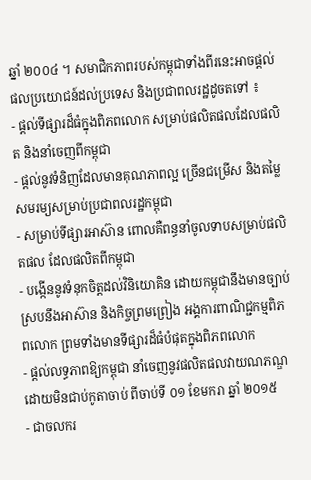ឆ្នាំ ២០០៤ ។ សមាជិកភាពរបស់កម្ពុជាទាំងពីរនេះអាចផ្តល់ផលប្រយោជន៍ដល់ប្រទេស និងប្រជាពលរដ្ឋដូចតទៅ ៖
- ផ្តល់ទីផ្សារដ៏ធំក្នុងពិភពលោក សម្រាប់ផលិតផលដែលផលិត និងនាំចេញពីកម្ពុជា
- ផ្តល់នូវទំនិញដែលមានគុណភាពល្អ ច្រើនជម្រើស និងតម្លៃសមរម្យសម្រាប់ប្រជាពលរដ្ឋកម្ពុជា
- សម្រាប់ទីផ្សារអាស៊ាន ពោលគឺពន្ធនាំចូលទាបសម្រាប់ផលិតផល ដែលផលិតពីកម្ពុជា
- បង្កើននូវទំនុកចិត្តដល់វិនិយោគិន ដោយកម្ពុជានឹងមានច្បាប់ស្របនឹងអាស៊ាន និងកិច្ចព្រមព្រៀង អង្គការពាណិជ្ជកម្មពិភពលោក ព្រមទាំងមានទីផ្សារដ៏ធំបំផុតក្នុងពិភពលោក
- ផ្តល់លទ្ធភាពឱ្យកម្ពុជា នាំចេញនូវផលិតផលវាយណភណ្ឌដោយមិនជាប់កូតាចាប់ ពីចាប់ទី ០១ ខែមករា ឆ្នាំ ២០១៥
- ជាចលករ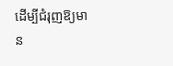ដើម្បីជំរុញឱ្យមាន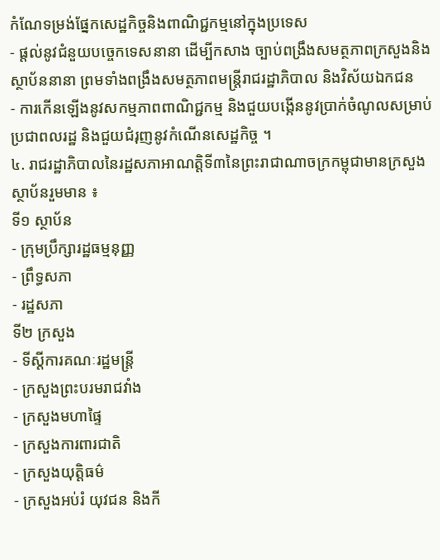កំណែទម្រង់ផ្នែកសេដ្ឋកិច្ចនិងពាណិជ្ជកម្មនៅក្នុងប្រទេស
- ផ្តល់នូវជំនួយបច្ចេកទេសនានា ដើម្បីកសាង ច្បាប់ពង្រឹងសមត្ថភាពក្រសួងនិងស្ថាប័ននានា ព្រមទាំងពង្រឹងសមត្ថភាពមន្ត្រីរាជរដ្ឋាភិបាល និងវិស័យឯកជន
- ការកើនឡើងនូវសកម្មភាពពាណិជ្ជកម្ម និងជួយបង្កើននូវប្រាក់ចំណូលសម្រាប់ប្រជាពលរដ្ឋ និងជួយជំរុញនូវកំណើនសេដ្ឋកិច្ច ។
៤. រាជរដ្ឋាភិបាលនៃរដ្ឋសភាអាណត្តិទី៣នៃព្រះរាជាណាចក្រកម្ពុជាមានក្រសួង ស្ថាប័នរួមមាន ៖
ទី១ ស្ថាប័ន
- ក្រុមប្រឹក្សារដ្ឋធម្មនុញ្ញ
- ព្រឹទ្ធសភា
- រដ្ឋសភា
ទី២ ក្រសួង
- ទីស្តីការគណៈរដ្ឋមន្ត្រី
- ក្រសួងព្រះបរមរាជវាំង
- ក្រសួងមហាផ្ទៃ
- ក្រសួងការពារជាតិ
- ក្រសួងយុត្តិធម៌
- ក្រសួងអប់រំ យុវជន និងកី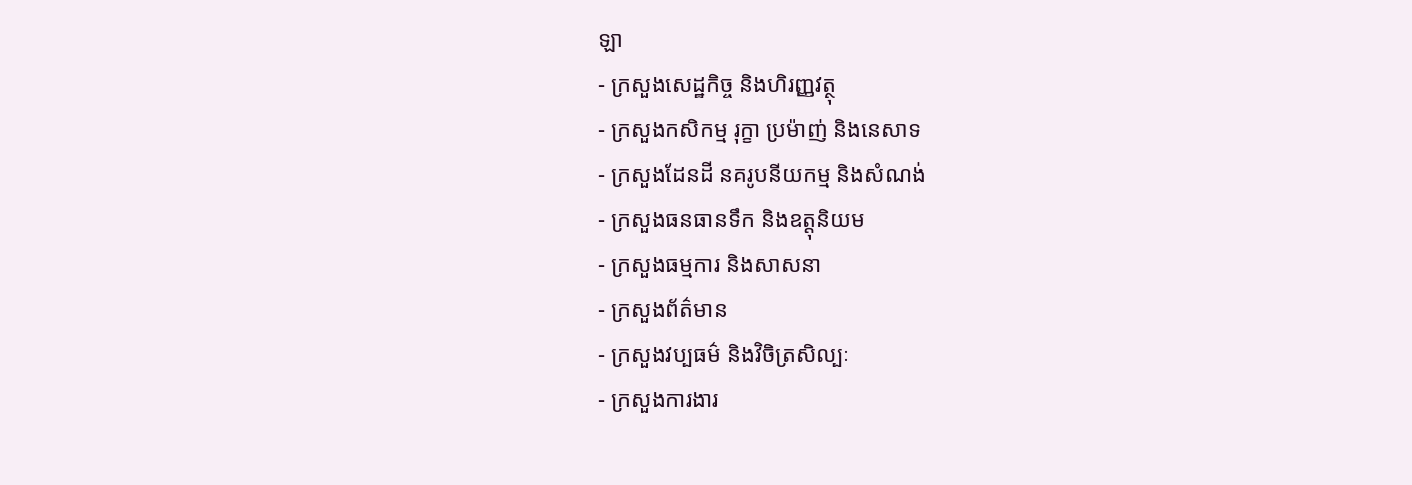ឡា
- ក្រសួងសេដ្ឋកិច្ច និងហិរញ្ញវត្ថុ
- ក្រសួងកសិកម្ម រុក្ខា ប្រម៉ាញ់ និងនេសាទ
- ក្រសួងដែនដី នគរូបនីយកម្ម និងសំណង់
- ក្រសួងធនធានទឹក និងឧត្តុនិយម
- ក្រសួងធម្មការ និងសាសនា
- ក្រសួងព័ត៌មាន
- ក្រសួងវប្បធម៌ និងវិចិត្រសិល្បៈ
- ក្រសួងការងារ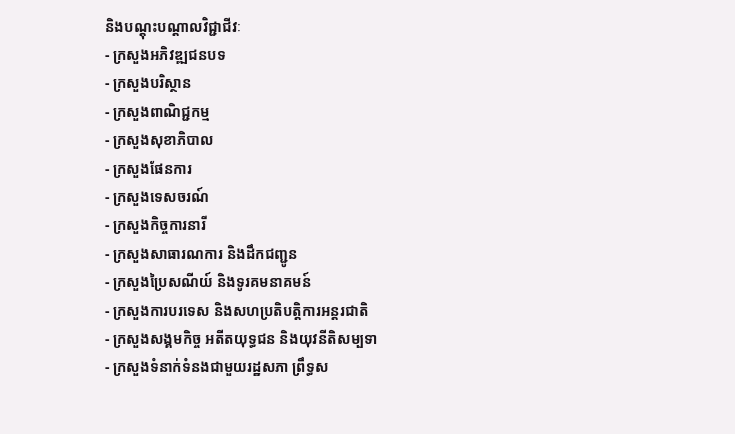និងបណ្តុះបណ្តាលវិជ្ជាជីវៈ
- ក្រសួងអភិវឌ្ឍជនបទ
- ក្រសួងបរិស្ថាន
- ក្រសួងពាណិជ្ជកម្ម
- ក្រសួងសុខាភិបាល
- ក្រសួងផែនការ
- ក្រសួងទេសចរណ៍
- ក្រសួងកិច្ចការនារី
- ក្រសួងសាធារណការ និងដឹកជញ្ជូន
- ក្រសួងប្រៃសណីយ៍ និងទូរគមនាគមន៍
- ក្រសួងការបរទេស និងសហប្រតិបត្តិការអន្តរជាតិ
- ក្រសួងសង្គមកិច្ច អតីតយុទ្ធជន និងយុវនីតិសម្បទា
- ក្រសួងទំនាក់ទំនងជាមួយរដ្ឋសភា ព្រឹទ្ធស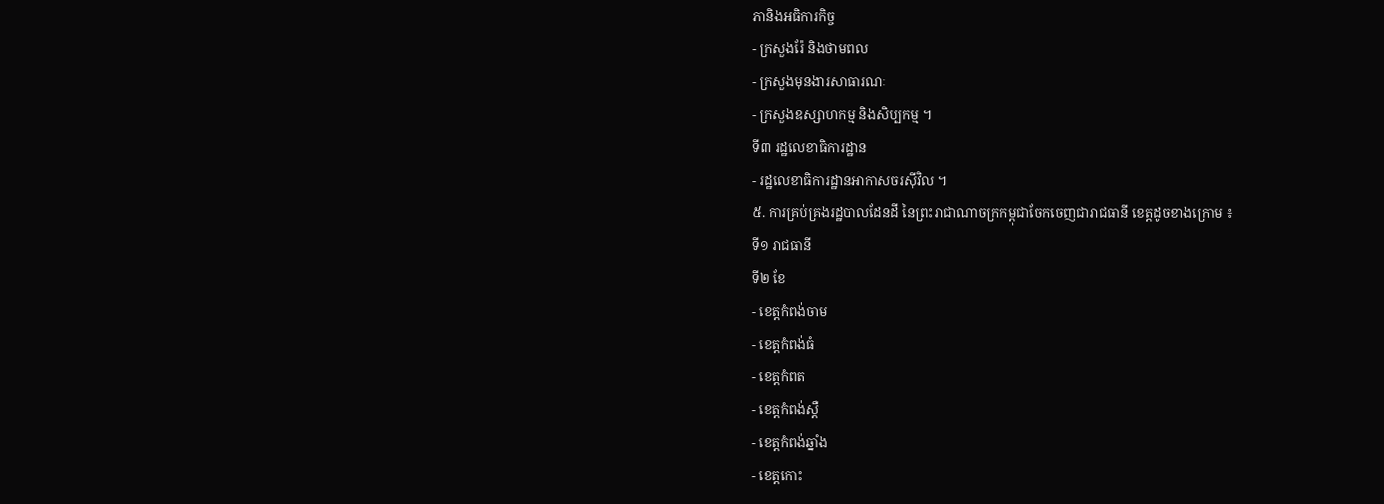ភានិងអធិការកិច្ច
- ក្រសួងរ៉ែ និងថាមពល
- ក្រសួងមុនងារសាធារណៈ
- ក្រសួងឧស្សាហកម្ម និងសិប្បកម្ម ។
ទី៣ រដ្ឋលេខាធិការដ្ឋាន
- រដ្ឋលេខាធិការដ្ឋានអាកាសចរស៊ីវិល ។
៥. ការគ្រប់គ្រងរដ្ឋបាលដែនដី នៃព្រះរាជាណាចក្រកម្ពុជាចែកចេញជារាជធានី ខេត្តដូចខាងក្រោម ៖
ទី១ រាជធានី
ទី២ ខែ
- ខេត្តកំពង់ចាម
- ខេត្តកំពង់ធំ
- ខេត្តកំពត
- ខេត្តកំពង់ស្តឺ
- ខេត្តកំពង់ឆ្នាំង
- ខេត្តកោះ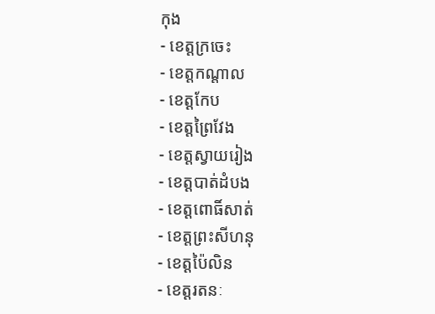កុង
- ខេត្តក្រចេះ
- ខេត្តកណ្តាល
- ខេត្តកែប
- ខេត្តព្រៃវែង
- ខេត្តស្វាយរៀង
- ខេត្តបាត់ដំបង
- ខេត្តពោធិ៍សាត់
- ខេត្តព្រះសីហនុ
- ខេត្តប៉ៃលិន
- ខេត្តរតនៈ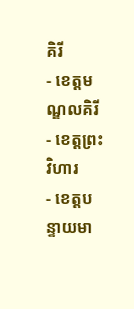គិរី
- ខេត្តមណ្ឌលគិរី
- ខេត្តព្រះវិហារ
- ខេត្តបន្ទាយមា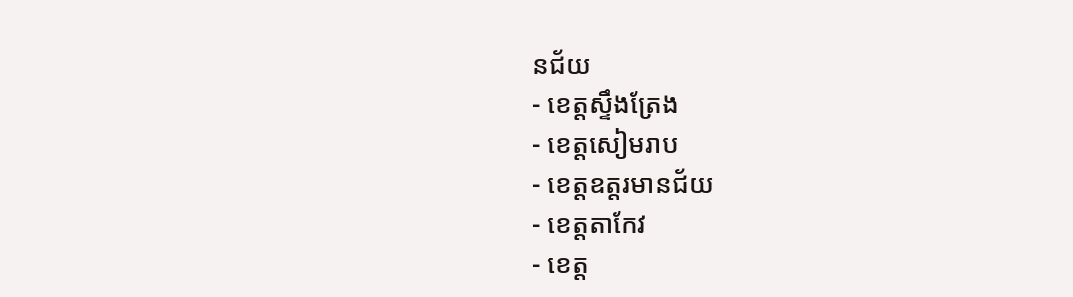នជ័យ
- ខេត្តស្ទឹងត្រែង
- ខេត្តសៀមរាប
- ខេត្តឧត្តរមានជ័យ
- ខេត្តតាកែវ
- ខេត្ត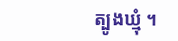ត្បូងឃ្មុំ ។